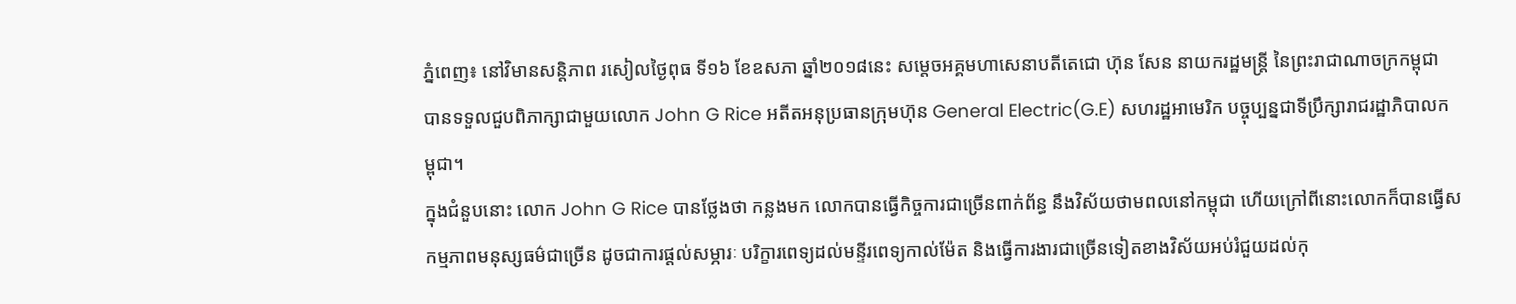ភ្នំពេញ៖ នៅវិមានសន្តិភាព រសៀលថ្ងៃពុធ ទី១៦ ខែឧសភា ឆ្នាំ២០១៨នេះ សម្តេចអគ្គមហាសេនាបតីតេជោ ហ៊ុន សែន នាយករដ្ឋមន្ត្រី នៃព្រះរាជាណាចក្រកម្ពុជា បានទទួលជួបពិភាក្សាជាមួយលោក John G Rice អតីតអនុប្រធានក្រុមហ៊ុន General Electric(G.E) សហរដ្ឋអាមេរិក បច្ចុប្បន្នជាទីប្រឹក្សារាជរដ្ឋាភិបាលកម្ពុជា។
ក្នុងជំនួបនោះ លោក John G Rice បានថ្លែងថា កន្លងមក លោកបានធ្វើកិច្ចការជាច្រើនពាក់ព័ន្ធ នឹងវិស័យថាមពលនៅកម្ពុជា ហើយក្រៅពីនោះលោកក៏បានធ្វើសកម្មភាពមនុស្សធម៌ជាច្រើន ដូចជាការផ្តល់សម្ភារៈ បរិក្ខារពេទ្យដល់មន្ទីរពេទ្យកាល់ម៉ែត និងធ្វើការងារជាច្រើនទៀតខាងវិស័យអប់រំជួយដល់កុ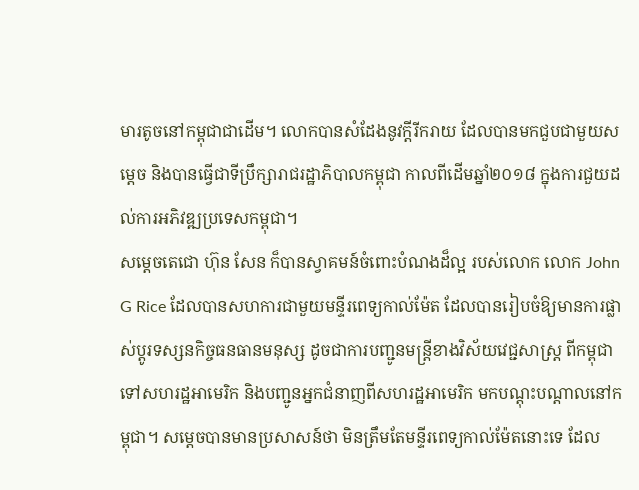មារតូចនៅកម្ពុជាជាដើម។ លោកបានសំដែងនូវក្តីរីករាយ ដែលបានមកជួបជាមួយសម្តេច និងបានធ្វើជាទីប្រឹក្សារាជរដ្ឋាភិបាលកម្ពុជា កាលពីដើមឆ្នាំ២០១៨ ក្នុងការជួយដល់ការអភិវឌ្ឍប្រទេសកម្ពុជា។
សម្តេចតេជោ ហ៊ុន សែន ក៏បានស្វាគមន៍ចំពោះបំណងដ៏ល្អ របស់លោក លោក John G Rice ដែលបានសហការជាមួយមន្ទីរពេទ្យកាល់ម៉ែត ដែលបានរៀបចំឱ្យមានការផ្លាស់ប្តូរទស្សនកិច្ចធនធានមនុស្ស ដូចជាការបញ្ជូនមន្ត្រីខាងវិស័យវេជ្ជសាស្ត្រ ពីកម្ពុជា ទៅសហរដ្ឋអាមេរិក និងបញ្ជូនអ្នកជំនាញពីសហរដ្ឋអាមេរិក មកបណ្តុះបណ្តាលនៅកម្ពុជា។ សម្តេចបានមានប្រសាសន៍ថា មិនត្រឹមតែមន្ទីរពេទ្យកាល់ម៉ែតនោះទេ ដែល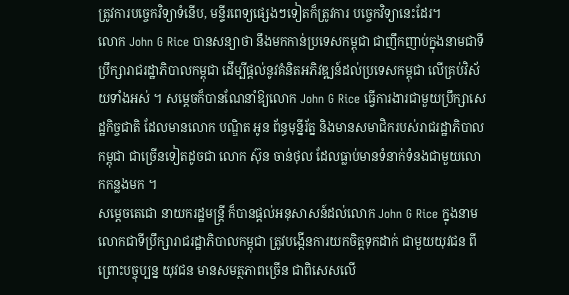ត្រូវការបច្ចេកវិទ្យាទំនើប, មន្ទីរពេទ្យផ្សេងៗទៀតក៏ត្រូវការ បច្ចេកវិទ្យានេះដែរ។
លោក John G Rice បានសន្យាថា នឹងមកកាន់ប្រទេសកម្ពុជា ជាញឹកញាប់ក្នុងនាមជាទីប្រឹក្សារាជរដ្ឋាភិបាលកម្ពុជា ដើម្បីផ្តល់នូវគំនិតអភិវឌ្ឍន៍ដល់ប្រទេសកម្ពុជា លើគ្រប់វិស័យទាំងអស់ ។ សម្តេចក៏បានណែនាំឱ្យលោក John G Rice ធ្វើការងារជាមួយប្រឹក្សាសេដ្ឋកិច្ចជាតិ ដែលមានលោក បណ្ឌិត អូន ព័ន្ធមុន្នីរ័ត្ន និងមានសមាជិករបស់រាជរដ្ឋាភិបាលកម្ពុជា ជាច្រើនទៀតដូចជា លោក ស៊ុន ចាន់ថុល ដែលធ្លាប់មានទំនាក់ទំនងជាមួយលោកកន្លងមក ។
សម្តេចតេជោ នាយករដ្ឋមន្ត្រី ក៏បានផ្តល់អនុសាសន៍ដល់លោក John G Rice ក្នុងនាមលោកជាទីប្រឹក្សារាជរដ្ឋាភិបាលកម្ពុជា ត្រូវបង្កើនការយកចិត្តទុកដាក់ ជាមួយយុវជន ពីព្រោះបច្ចុប្បន្ន យុវជន មានសមត្ថភាពច្រើន ជាពិសេសលើ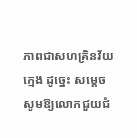ភាពជាសហគ្រិនវ័យក្មេង ដូច្នេះ សម្តេចសូមឱ្យលោកជួយជំ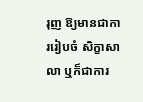រុញ ឱ្យមានជាការរៀបចំ សិក្ខាសាលា ឬក៏ជាការ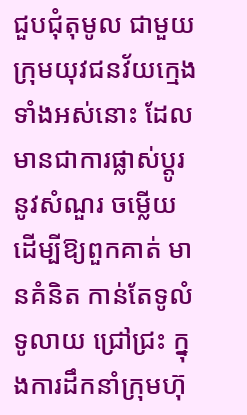ជួបជុំតុមូល ជាមួយក្រុមយុវជនវ័យក្មេងទាំងអស់នោះ ដែលមានជាការផ្លាស់ប្តូរ នូវសំណួរ ចម្លើយ ដើម្បីឱ្យពួកគាត់ មានគំនិត កាន់តែទូលំទូលាយ ជ្រៅជ្រះ ក្នុងការដឹកនាំក្រុមហ៊ុ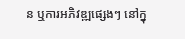ន ឬការអភិវឌ្ឍផ្សេងៗ នៅក្នុ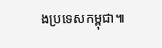ងប្រទេសកម្ពុជា៕